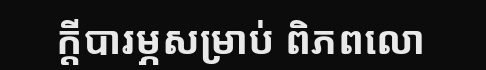ក្តីបារម្ភសម្រាប់ ពិភពលោ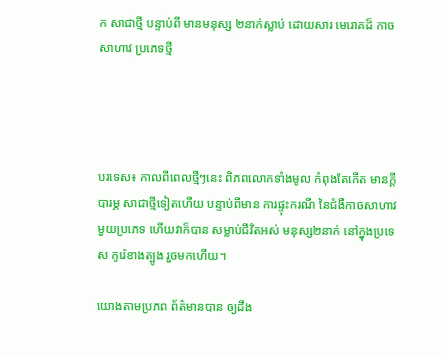ក សាជាថ្មី បន្ទាប់ពី មានមនុស្ស ២នាក់ស្លាប់ ដោយសារ មេរោគដ៏ កាចសាហាវ ប្រភេទថ្មី




បរទេស៖ កាលពីពេលថ្មីៗនេះ ពិភពលោកទាំងមូល កំពុងតែកើត មានក្តីបារម្ភ សាជាថ្មីទៀតហើយ បន្ទាប់ពីមាន ការផ្ទុះករណី នៃជំងឺកាចសាហាវ មួយប្រភេទ ហើយវាក៏បាន សម្លាប់ជីវិតអស់ មនុស្ស២នាក់ នៅក្នុងប្រទេស កូរ៉េខាងត្បូង រួចមកហើយ។

យោងតាមប្រភព ព័ត៌មានបាន ឲ្យដឹង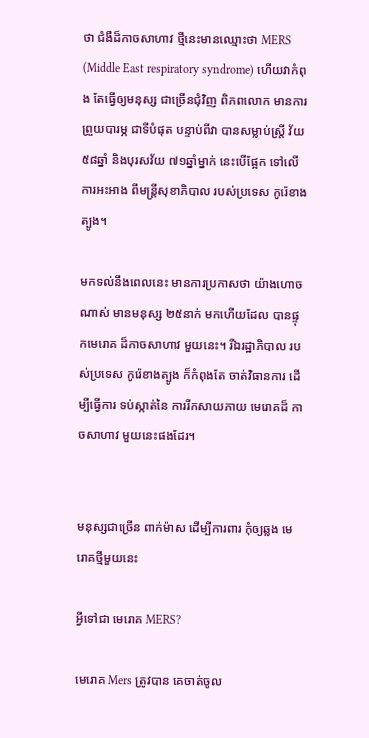ថា ជំងឺដ៏កាចសាហាវ ថ្មីនេះមានឈ្មោះថា MERS (Middle East respiratory syndrome) ហើយវាកំពុង តែធ្វើឲ្យមនុស្ស ជាច្រើនជុំវិញ ពិភពលោក មានការព្រួយបារម្ភ ជាទីបំផុត បន្ទាប់ពីវា បានសម្លាប់ស្ត្រី វ័យ៥៨ឆ្នាំ និងបុរសវ័យ ៧១ឆ្នាំម្នាក់ នេះបើផ្អែក ទៅលើការអះអាង ពីមន្ត្រីសុខាភិបាល របស់ប្រទេស កូរ៉េខាងត្បូង។

មកទល់នឹងពេលនេះ មានការប្រកាសថា យ៉ាងហោចណាស់ មានមនុស្ស ២៥នាក់ មកហើយដែល បានផ្ទុកមេរោគ ដ៏កាចសាហាវ មួយនេះ។ រីឯរដ្ឋាភិបាល របស់ប្រទេស កូរ៉េខាងត្បូង ក៏កំពុងតែ ចាត់វិធានការ ដើម្បីធ្វើការ ទប់ស្កាត់នៃ ការរីកសាយភាយ មេរោគដ៏ កាចសាហាវ មួយនេះផងដែរ។


មនុស្សជាច្រើន ពាក់ម៉ាស ដើម្បីការពារ កុំឲ្យឆ្លង មេរោគថ្មីមួយនេះ

អ្វីទៅជា មេរោគ MERS?

មេរោគ Mers ត្រូវបាន គេចាត់ចូល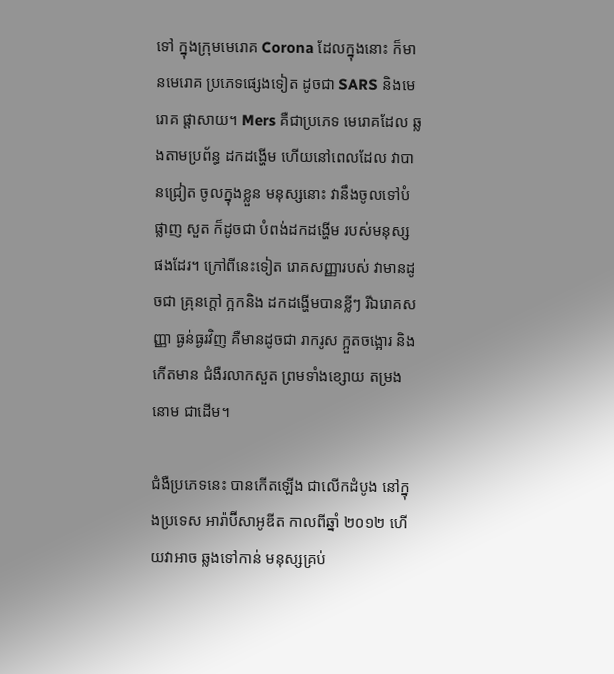ទៅ ក្នុងក្រុមមេរោគ Corona ដែលក្នុងនោះ ក៏មានមេរោគ ប្រភេទផ្សេងទៀត ដូចជា SARS និងមេរោគ ផ្តាសាយ។ Mers គឺជាប្រភេទ មេរោគដែល ឆ្លងតាមប្រព័ន្ធ ដកដង្ហើម ហើយនៅពេលដែល វាបានជ្រៀត ចូលក្នុងខ្លួន មនុស្សនោះ វានឹងចូលទៅបំផ្លាញ សួត ក៏ដូចជា បំពង់ដកដង្ហើម របស់មនុស្ស ផងដែរ។ ក្រៅពីនេះទៀត រោគសញ្ញារបស់ វាមានដូចជា គ្រុនក្តៅ ក្អកនិង ដកដង្ហើមបានខ្លីៗ រីឯរោគសញ្ញា ធ្ងន់ធ្ងរវិញ គឺមានដូចជា រាករូស ក្អួតចង្អោរ និងកើតមាន ជំងឺរលាកសួត ព្រមទាំងខ្សោយ តម្រងនោម ជាដើម។

ជំងឺប្រភេទនេះ បានកើតឡើង ជាលើកដំបូង នៅក្នុងប្រទេស អារ៉ាប៊ីសាអូឌីត កាលពីឆ្នាំ ២០១២ ហើយវាអាច ឆ្លងទៅកាន់ មនុស្សគ្រប់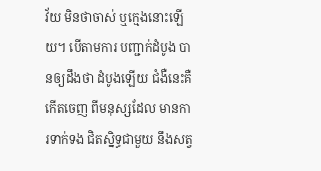វ័យ មិនថាចាស់ ឬក្មេងនោះឡើយ។ បើតាមការ បញ្ជាក់ដំបូង បានឲ្យដឹងថា ដំបូងឡើយ ជំងឺនេះគឺកើតចេញ ពីមនុស្សដែល មានការទាក់ទង ជិតស្និទ្ធជាមួយ នឹងសត្វ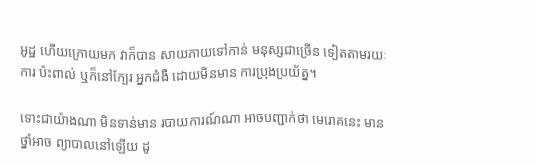អូដ្ឋ ហើយក្រោយមក វាក៏បាន សាយភាយទៅកាន់ មនុស្សជាច្រើន ទៀតតាមរយៈការ ប៉ះពាល់ ឬក៏នៅក្បែរ អ្នកជំងឺ ដោយមិនមាន ការប្រុងប្រយ័ត្ន។

ទោះជាយ៉ាងណា មិនទាន់មាន របាយការណ៍ណា អាចបញ្ជាក់ថា មេរោគនេះ មានថ្នាំអាច ព្យាបាលនៅឡើយ ដូ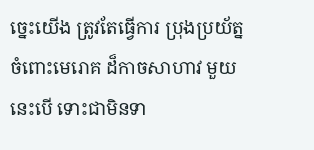ច្នេះយើង ត្រូវតែធ្វើការ ប្រុងប្រយ័ត្ន ចំពោះមេរោគ ដ៏កាចសាហាវ មួយនេះបើ ទោះជាមិនទា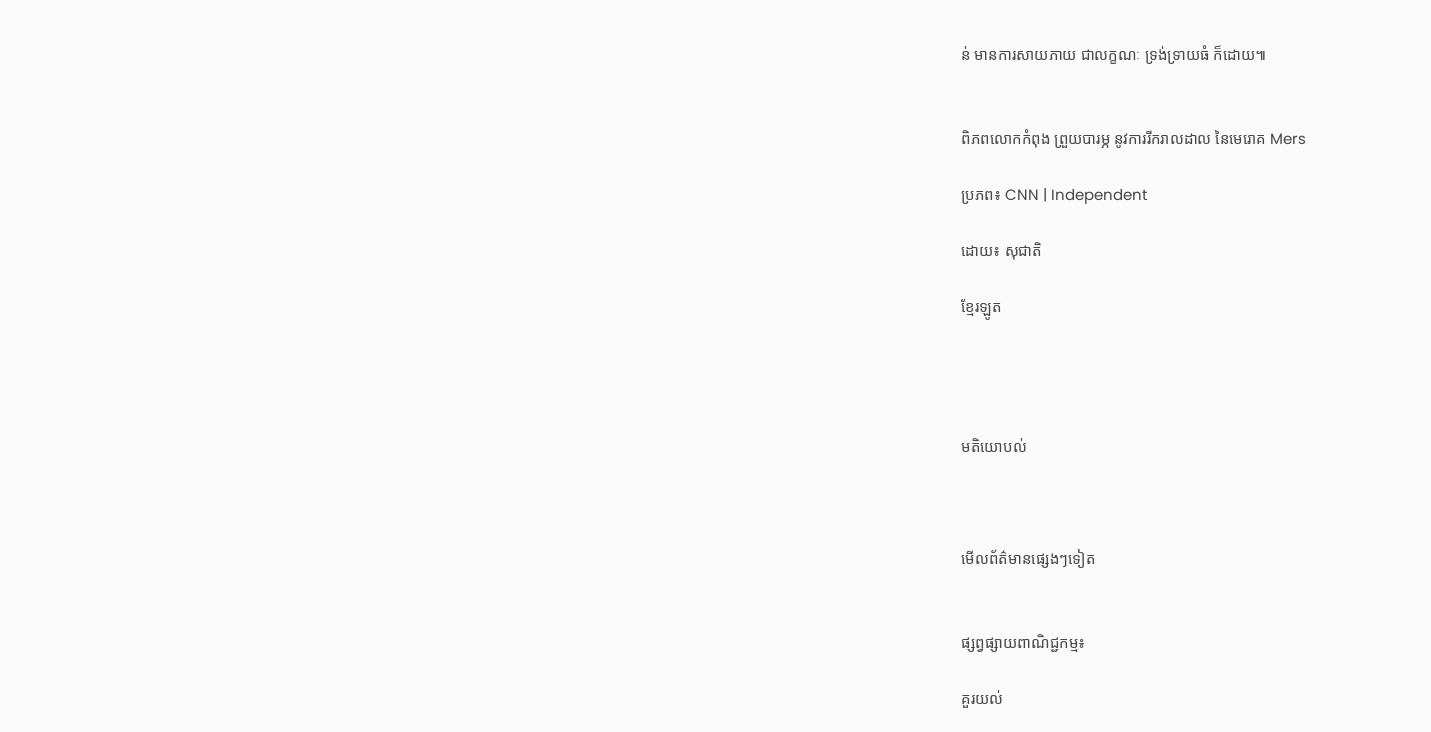ន់ មានការសាយភាយ ជាលក្ខណៈ ទ្រង់ទ្រាយធំ ក៏ដោយ៕


ពិភពលោកកំពុង ព្រួយបារម្ភ នូវការរីករាលដាល នៃមេរោគ Mers

ប្រភព៖ CNN | Independent

ដោយ៖ សុជាតិ

ខ្មែរឡូត




មតិយោបល់



មើលព័ត៌មានផ្សេងៗទៀត


ផ្សព្វផ្សាយពាណិជ្ជកម្ម៖

គួរយល់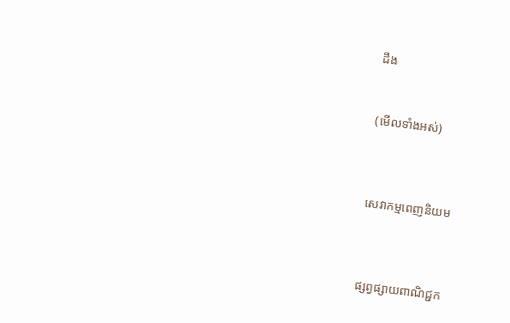ដឹង


(មើលទាំងអស់)



សេវាកម្មពេញនិយម



ផ្សព្វផ្សាយពាណិជ្ជក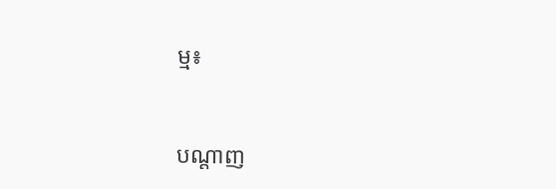ម្ម៖


បណ្តាញ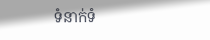ទំនាក់ទំ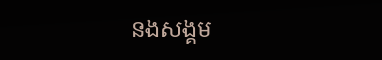នងសង្គម